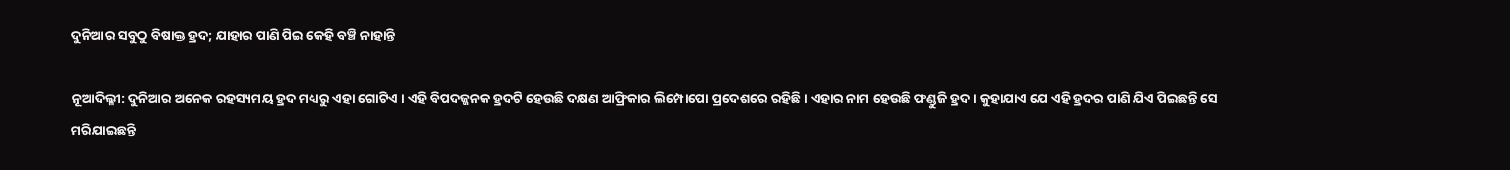ଦୁନିଆର ସବୁଠୁ ବିଷାକ୍ତ ହ୍ରଦ; ଯାହାର ପାଣି ପିଇ କେହି ବଞ୍ଚି ନାହାନ୍ତି

ନୂଆଦିଲ୍ଳୀ: ଦୁନିଆର ଅନେକ ରହସ୍ୟମୟ ହ୍ରଦ ମଧ୍ୟରୁ ଏହା ଗୋଟିଏ । ଏହି ବିପଦଜ୍ଜନକ ହ୍ରଦଟି ହେଉଛି ଦକ୍ଷଣ ଆଫ୍ରିକାର ଲିମ୍ପୋପୋ ପ୍ରଦେଶରେ ରହିଛି । ଏହାର ନାମ ହେଉଛି ଫଣ୍ଡୁଜି ହ୍ରଦ । କୁହାଯାଏ ଯେ ଏହି ହ୍ରଦର ପାଣି ଯିଏ ପିଇଛନ୍ତି ସେ ମରିଯାଇଛନ୍ତି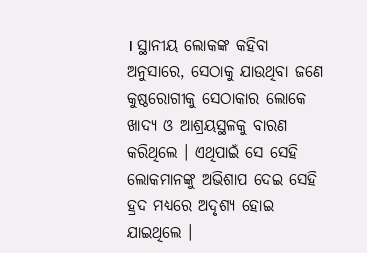। ସ୍ଥାନୀୟ ଲୋକଙ୍କ କହିବା ଅନୁସାରେ, ସେଠାକୁ ଯାଉଥିବା ଜଣେ କୁଷ୍ଠରୋଗୀକୁ ସେଠାକାର ଲୋକେ ଖାଦ୍ୟ ଓ ଆଶ୍ରୟସ୍ଥଳକୁ ବାରଣ କରିଥିଲେ । ଏଥିପାଇଁ ସେ ସେହି ଲୋକମାନଙ୍କୁ ଅଭିଶାପ ଦେଇ ସେହି ହ୍ରଦ ମଧ୍ୟରେ ଅଦୃଶ୍ୟ ହୋଇ ଯାଇଥିଲେ ।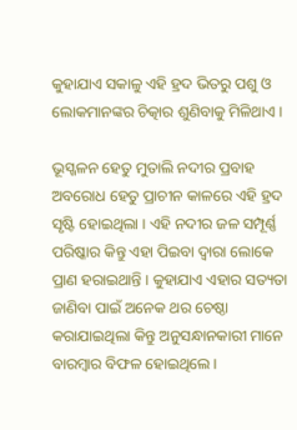କୁହାଯାଏ ସକାଳୁ ଏହି ହ୍ରଦ ଭିତରୁ ପଶୁ ଓ ଲୋକମାନଙ୍କର ଚିତ୍କାର ଶୁଣିବାକୁ ମିଳିଥାଏ ।

ଭୂସ୍ଖଳନ ହେତୁ ମୁତାଲି ନଦୀର ପ୍ରବାହ ଅବରୋଧ ହେତୁ ପ୍ରାଚୀନ କାଳରେ ଏହି ହ୍ରଦ ସୃଷ୍ଟି ହୋଇଥିଲା । ଏହି ନଦୀର ଜଳ ସମ୍ପୂର୍ଣ୍ଣ ପରିଷ୍କାର କିନ୍ତୁ ଏହା ପିଇବା ଦ୍ୱାରା ଲୋକେ ପ୍ରାଣ ହରାଇଥାନ୍ତି । କୁହାଯାଏ ଏହାର ସତ୍ୟତା ଜାଣିବା ପାଇଁ ଅନେକ ଥର ଚେଷ୍ଠା କରାଯାଇଥିଲା କିନ୍ତୁ ଅନୁସନ୍ଧାନକାରୀ ମାନେ ବାରମ୍ବାର ବିଫଳ ହୋଇଥିଲେ ।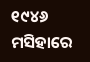୧୯୪୬ ମସିହାରେ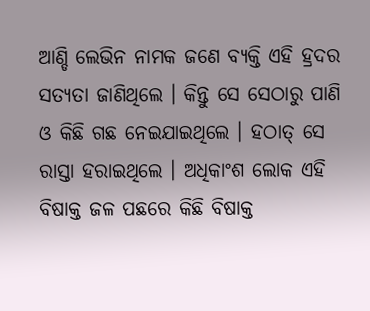ଆଣ୍ଡି ଲେଭିନ ନାମକ ଜଣେ ବ୍ୟକ୍ତି ଏହି ହ୍ରଦର ସତ୍ୟତା ଜାଣିଥିଲେ । କିନ୍ତୁ ସେ ସେଠାରୁ ପାଣି ଓ କିଛି ଗଛ ନେଇଯାଇଥିଲେ । ହଠାତ୍ ସେ ରାସ୍ତା ହରାଇଥିଲେ । ଅଧିକାଂଶ ଲୋକ ଏହି ବିଷାକ୍ତ ଜଳ ପଛରେ କିଛି ବିଷାକ୍ତ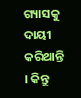ଗ୍ୟାସକୁ ଦାୟୀ କରିଥାନ୍ତି । କିନ୍ତୁ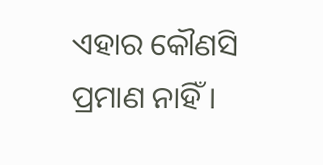ଏହାର କୌଣସି ପ୍ରମାଣ ନାହିଁ ।